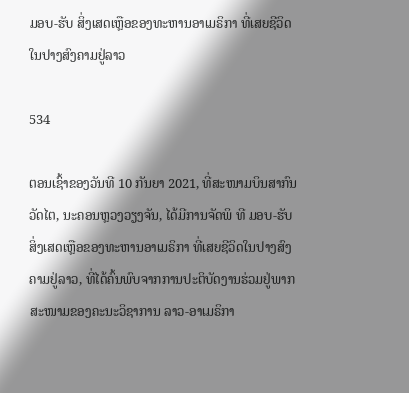ມອບ-ຮັບ ສິ່ງເສດເຫຼືອຂອງທະຫານອາເມຣິກາ ທີ່ເສຍຊີວິດໃນປາງສົງຄາມຢູ່ລາວ

534

ຕອນເຊົ້າຂອງວັນທີ 10 ກັນຍາ 2021, ທີ່ສະໜາມບິນສາກົນວັດໄຕ, ນະຄອນຫຼວງວຽງຈັນ, ໄດ້ມີການຈັດພິ ທີ ມອບ-ຮັບ ສິ່ງເສດເຫຼືອຂອງທະຫານອາເມຣິກາ ທີ່ເສຍຊີວິດໃນປາງສົງຄາມຢູ່ລາວ, ທີ່ໄດ້ຄົ້ນພົບຈາກການປະຕິບັດງານຮ່ວມຢູ່ພາກສະໜາມຂອງຄະນະວິຊາການ ລາວ-ອາເມຣິກາ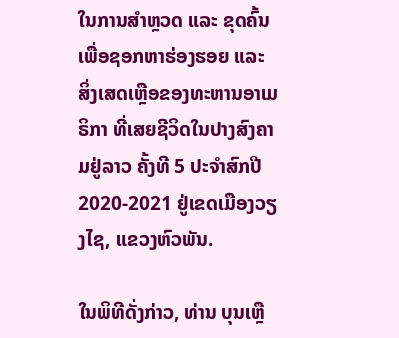ໃນການສໍາຫຼວດ ແລະ ຂຸດຄົ້ນ ເພື່ອຊອກຫາຮ່ອງຮອຍ ແລະ ສິ່ງເສດເຫຼືອຂອງທະຫານອາເມຣິກາ ທີ່ເສຍຊີວິດໃນປາງສົງຄາມຢູ່ລາວ ຄັ້ງທີ 5 ປະຈໍາສົກປີ 2020-2021 ຢູ່ເຂດເມືອງວຽງໄຊ, ແຂວງຫົວພັນ.

ໃນພິທີດັ່ງກ່າວ, ທ່ານ ບຸນເຫຼື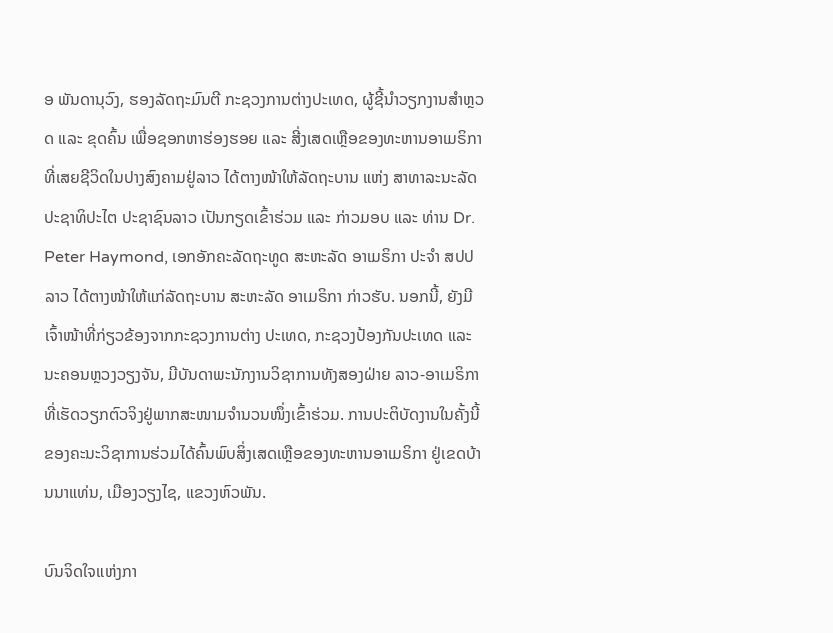ອ ພັນດານຸວົງ, ຮອງລັດຖະມົນຕີ ກະຊວງການຕ່າງປະເທດ, ຜູ້ຊີ້ນໍາວຽກງານສໍາຫຼວດ ແລະ ຂຸດຄົ້ນ ເພື່ອຊອກຫາຮ່ອງຮອຍ ແລະ ສີ່ງເສດເຫຼືອຂອງທະຫານອາເມຣິກາ ທີ່ເສຍຊີວິດໃນປາງສົງຄາມຢູ່ລາວ ໄດ້ຕາງໜ້າໃຫ້ລັດຖະບານ ແຫ່ງ ສາທາລະນະລັດ ປະຊາທິປະໄຕ ປະຊາຊົນລາວ ເປັນກຽດເຂົ້າຮ່ວມ ແລະ ກ່າວມອບ ແລະ ທ່ານ Dr. Peter Haymond, ເອກອັກຄະລັດຖະທູດ ສະຫະລັດ ອາເມຣິກາ ປະຈໍາ ສປປ ລາວ ໄດ້ຕາງໜ້າໃຫ້ແກ່ລັດຖະບານ ສະຫະລັດ ອາເມຣິກາ ກ່າວຮັບ. ນອກນີ້, ຍັງມີເຈົ້າໜ້າທີ່ກ່ຽວຂ້ອງຈາກກະຊວງການຕ່າງ ປະເທດ, ກະຊວງປ້ອງກັນປະເທດ ແລະ ນະຄອນຫຼວງວຽງຈັນ, ມີບັນດາພະນັກງານວິຊາການທັງສອງຝ່າຍ ລາວ-ອາເມຣິກາ ທີ່ເຮັດວຽກຕົວຈິງຢູ່ພາກສະໜາມຈໍານວນໜຶ່ງເຂົ້າຮ່ວມ. ການປະຕິບັດງານໃນຄັ້ງນີ້ ຂອງຄະນະວິຊາການຮ່ວມໄດ້ຄົ້ນພົບສິ່ງເສດເຫຼືອຂອງທະຫານອາເມຣິກາ ຢູ່ເຂດບ້ານນາແທ່ນ, ເມືອງວຽງໄຊ, ແຂວງຫົວພັນ.

ບົນຈິດໃຈແຫ່ງກາ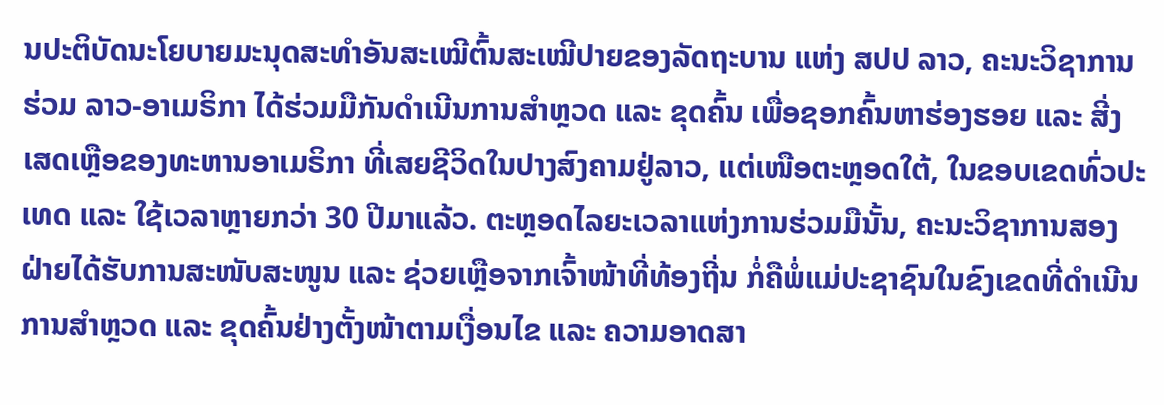ນປະຕິບັດນະໂຍບາຍມະນຸດສະທໍາອັນສະເໝີຕົ້ນສະເໝີປາຍຂອງລັດຖະບານ ແຫ່ງ ສປປ ລາວ, ຄະນະວິຊາການຮ່ວມ ລາວ-ອາເມຣິກາ ໄດ້ຮ່ວມມືກັນດໍາເນີນການສໍາຫຼວດ ແລະ ຂຸດຄົ້ນ ເພື່ອຊອກຄົ້ນຫາຮ່ອງຮອຍ ແລະ ສີ່ງເສດເຫຼືອຂອງທະຫານອາເມຣິກາ ທີ່ເສຍຊີວິດໃນປາງສົງຄາມຢູ່ລາວ, ແຕ່ເໜືອຕະຫຼອດໃຕ້, ໃນຂອບເຂດທົ່ວປະເທດ ແລະ ໃຊ້ເວລາຫຼາຍກວ່າ 30 ປີມາແລ້ວ. ຕະຫຼອດໄລຍະເວລາແຫ່ງການຮ່ວມມືນັ້ນ, ຄະນະວິຊາການສອງຝ່າຍໄດ້ຮັບການສະໜັບສະໜູນ ແລະ ຊ່ວຍເຫຼືອຈາກເຈົ້າໜ້າທີ່ທ້ອງຖີ່ນ ກໍ່ຄືພໍ່ແມ່ປະຊາຊົນໃນຂົງເຂດທີ່ດໍາເນີນການສໍາຫຼວດ ແລະ ຂຸດຄົ້ນຢ່າງຕັ້ງໜ້າຕາມເງື່ອນໄຂ ແລະ ຄວາມອາດສາ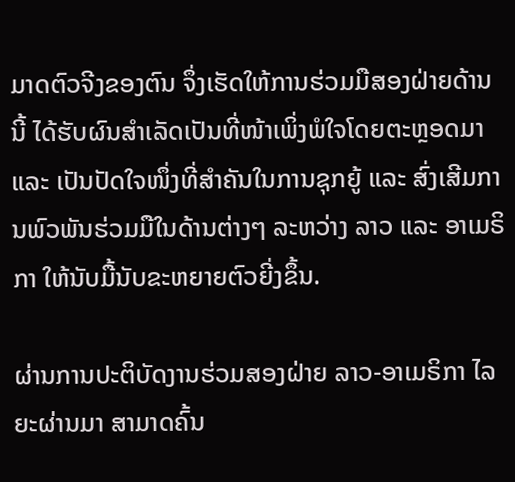ມາດຕົວຈີງຂອງຕົນ ຈຶ່ງເຮັດໃຫ້ການຮ່ວມມືສອງຝ່າຍດ້ານນີ້ ໄດ້ຮັບຜົນສໍາເລັດເປັນທີ່ໜ້າເພິ່ງພໍໃຈໂດຍຕະຫຼອດມາ ແລະ ເປັນປັດໃຈໜຶ່ງທີ່ສໍາຄັນໃນການຊຸກຍູ້ ແລະ ສົ່ງເສີມການພົວພັນຮ່ວມມືໃນດ້ານຕ່າງໆ ລະຫວ່າງ ລາວ ແລະ ອາເມຣິກາ ໃຫ້ນັບມື້ນັບຂະຫຍາຍຕົວຍີ່ງຂຶ້ນ.

ຜ່ານການປະຕິບັດງານຮ່ວມສອງຝ່າຍ ລາວ-ອາເມຣິກາ ໄລຍະຜ່ານມາ ສາມາດຄົ້ນ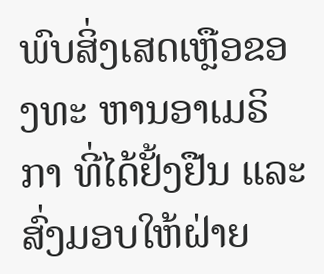ພົບສິ່ງເສດເຫຼືອຂອງທະ ຫານອາເມຣິກາ ທີ່ໄດ້ຢັ້ງຢືນ ແລະ ສົ່ງມອບໃຫ້ຝ່າຍ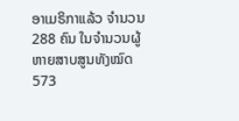ອາເມຣິກາແລ້ວ ຈຳນວນ 288 ຄົນ ໃນຈໍານວນຜູ້ຫາຍສາບສູນທັງໝົດ 573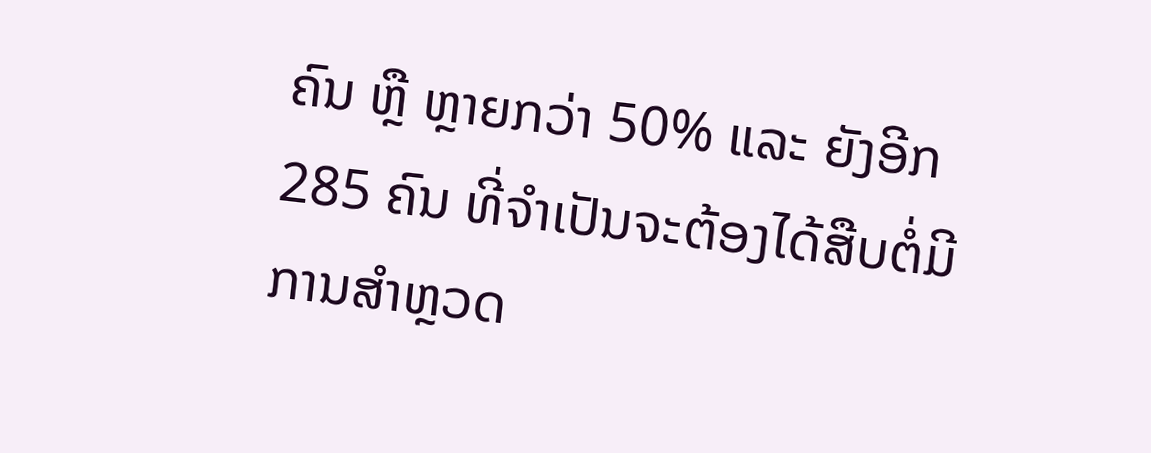ຄົນ ຫຼື ຫຼາຍກວ່າ 50% ແລະ ຍັງອີກ 285 ຄົນ ທີ່ຈໍາເປັນຈະຕ້ອງໄດ້ສືບຕໍ່ມີການສໍາຫຼວດ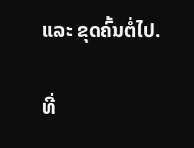ແລະ ຂຸດຄົ້ນຕໍ່ໄປ.

ທີ່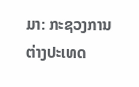ມາ: ກະຊວງການຕ່າງປະເທດ